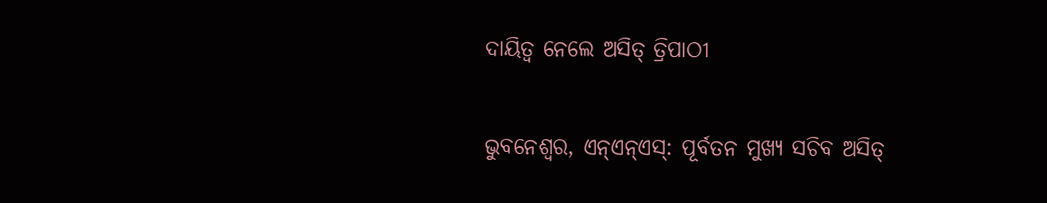ଦାୟିତ୍ୱ ନେଲେ ଅସିତ୍ ତ୍ରିପାଠୀ

ଭୁବନେଶ୍ୱର, ଏନ୍ଏନ୍ଏସ୍: ପୂର୍ବତନ ମୁଖ୍ୟ ସଚିବ ଅସିତ୍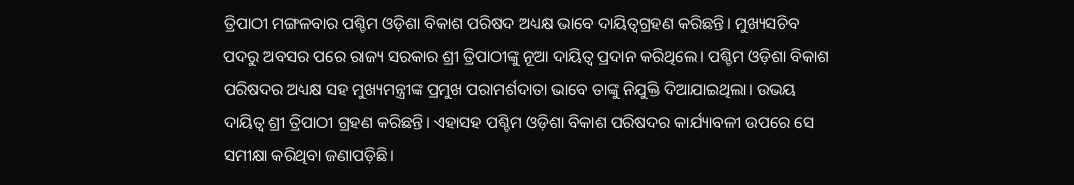ତ୍ରିପାଠୀ ମଙ୍ଗଳବାର ପଶ୍ଚିମ ଓଡ଼ିଶା ବିକାଶ ପରିଷଦ ଅଧ୍ୟକ୍ଷ ଭାବେ ଦାୟିତ୍ୱଗ୍ରହଣ କରିଛନ୍ତି। ମୁଖ୍ୟସଚିବ ପଦରୁ ଅବସର ପରେ ରାଜ୍ୟ ସରକାର ଶ୍ରୀ ତ୍ରିପାଠୀଙ୍କୁ ନୂଆ ଦାୟିତ୍ୱ ପ୍ରଦାନ କରିଥିଲେ। ପଶ୍ଚିମ ଓଡ଼ିଶା ବିକାଶ ପରିଷଦର ଅଧ୍ୟକ୍ଷ ସହ ମୁଖ୍ୟମନ୍ତ୍ରୀଙ୍କ ପ୍ରମୁଖ ପରାମର୍ଶଦାତା ଭାବେ ତାଙ୍କୁ ନିଯୁକ୍ତି ଦିଆଯାଇଥିଲା। ଉଭୟ ଦାୟିତ୍ୱ ଶ୍ରୀ ତ୍ରିପାଠୀ ଗ୍ରହଣ କରିଛନ୍ତି। ଏହାସହ ପଶ୍ଚିମ ଓଡ଼ିଶା ବିକାଶ ପରିଷଦର କାର୍ଯ୍ୟାବଳୀ ଉପରେ ସେ ସମୀକ୍ଷା କରିଥିବା ଜଣାପଡ଼ିଛି।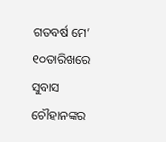ଗତବର୍ଷ ମେ’ ୧୦ତାରିଖରେ ସୁବାସ ଚୌହାନଙ୍କର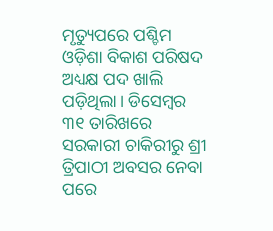ମୃତ୍ୟୁପରେ ପଶ୍ଚିମ ଓଡ଼ିଶା ବିକାଶ ପରିଷଦ ଅଧ୍ୟକ୍ଷ ପଦ ଖାଲି ପଡ଼ିଥିଲା। ଡିସେମ୍ବର ୩୧ ତାରିଖରେ ସରକାରୀ ଚାକିରୀରୁ ଶ୍ରୀ ତ୍ରିପାଠୀ ଅବସର ନେବା ପରେ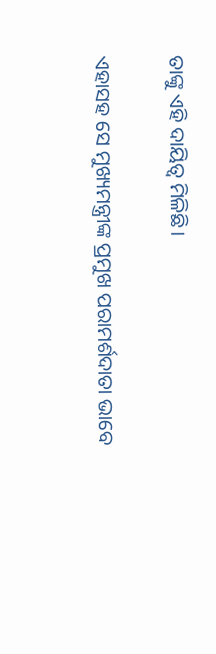ତାଙ୍କୁ ଏହି ଦାୟିତ୍ୱ ମିଳିଛି।

ଏହାସହ ସେ ମୁଖ୍ୟମନ୍ତ୍ରୀଙ୍କ ପ୍ରମୁଖ ପରାମର୍ଶଦାତା ଭାବେ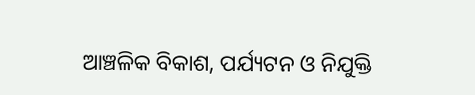ଆଞ୍ଚଳିକ ବିକାଶ, ପର୍ଯ୍ୟଟନ ଓ ନିଯୁକ୍ତି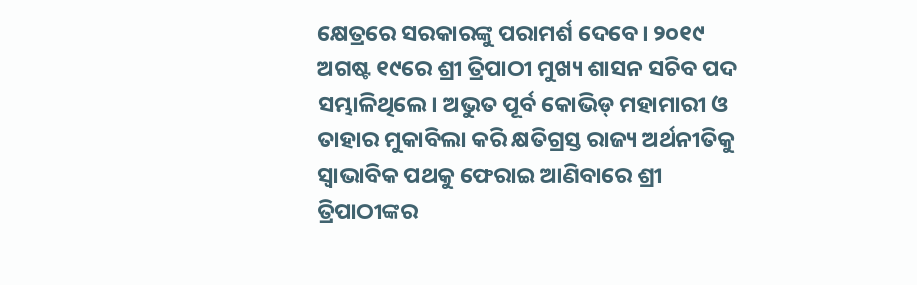କ୍ଷେତ୍ରରେ ସରକାରଙ୍କୁ ପରାମର୍ଶ ଦେବେ। ୨୦୧୯ ଅଗଷ୍ଟ ୧୯ରେ ଶ୍ରୀ ତ୍ରିପାଠୀ ମୁଖ୍ୟ ଶାସନ ସଚିବ ପଦ ସମ୍ଭାଳିଥିଲେ। ଅଭୁତ ପୂର୍ବ କୋଭିଡ୍ ମହାମାରୀ ଓ ତାହାର ମୁକାବିଲା କରି କ୍ଷତିଗ୍ରସ୍ତ ରାଜ୍ୟ ଅର୍ଥନୀତିକୁ ସ୍ୱାଭାବିକ ପଥକୁ ଫେରାଇ ଆଣିବାରେ ଶ୍ରୀ ତ୍ରିପାଠୀଙ୍କର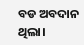ବଡ ଅବଦାନ ଥିଲା।